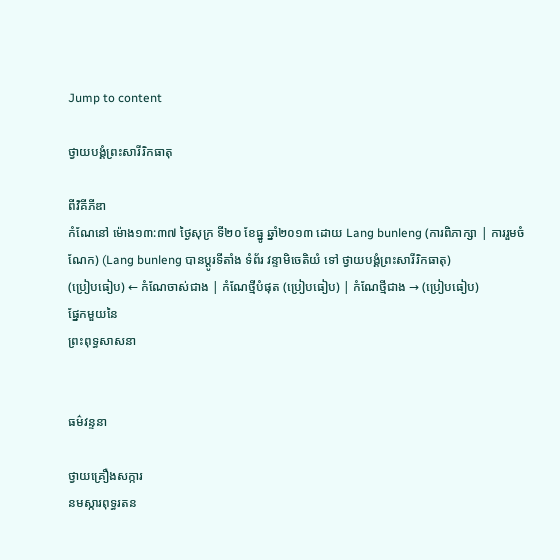Jump to content

ថ្វាយបង្គំព្រះសារីរិកធាតុ

ពីវិគីភីឌា
កំណែនៅ ម៉ោង១៣:៣៧ ថ្ងៃសុក្រ ទី២០ ខែធ្នូ ឆ្នាំ២០១៣ ដោយ Lang bunleng (ការពិភាក្សា | ការរួមចំណែក) (Lang bunleng បានប្ដូរទីតាំង ទំព័រ វន្ទាមិចេតិយំ ទៅ ថ្វាយបង្គំព្រះសារីរិកធាតុ)
(ប្រៀបធៀប) ← កំណែចាស់ជាង | កំណែថ្មីបំផុត (ប្រៀបធៀប) | កំណែថ្មីជាង → (ប្រៀបធៀប)
ផ្នែកមួយនៃ
ព្រះពុទ្ធសាសនា


ធម៌វន្ទនា

ថ្វាយគ្រឿងសក្ការ
នមស្ការពុទ្ធរតន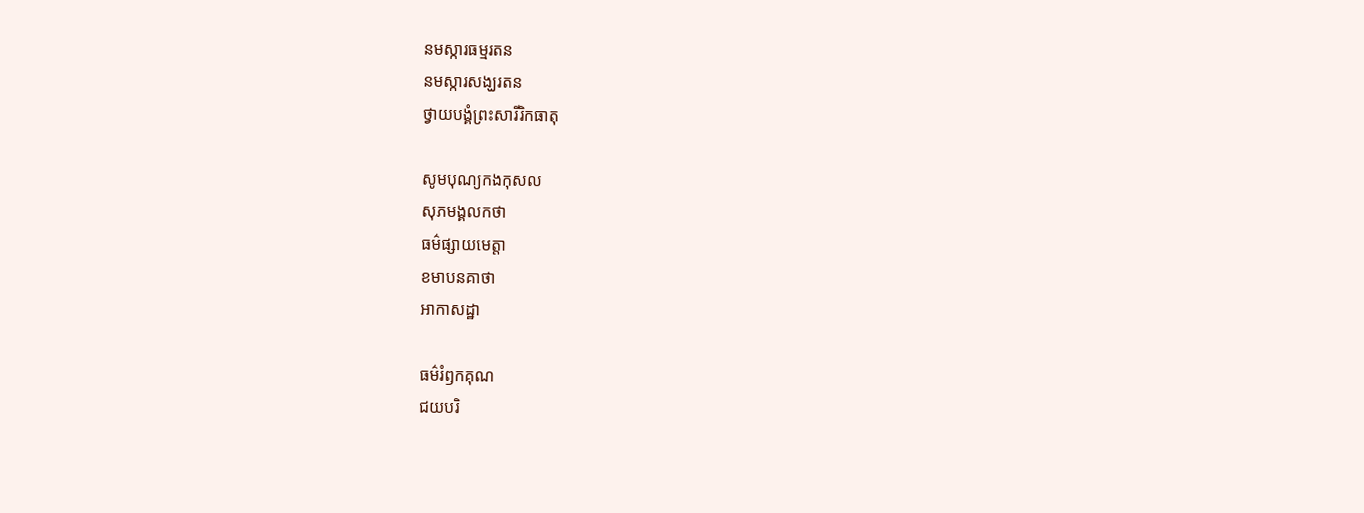នមស្ការធម្មរតន
នមស្ការសង្ឃរតន
ថ្វាយបង្គំព្រះសារីរិកធាតុ

សូមបុណ្យកងកុសល
សុភមង្គលកថា
ធម៌ផ្សាយមេត្តា
ខមាបនគាថា
អាកាសដ្ឋា

ធម៌រំឭកគុណ
ជយបរិ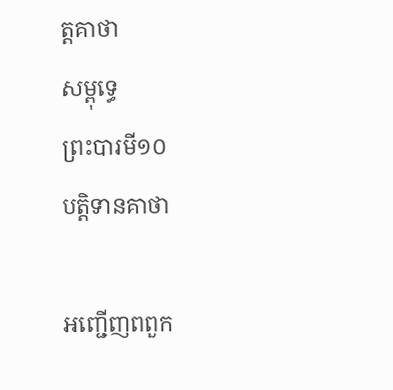ត្តគាថា
សម្ពុទ្ធេ
ព្រះបារមី១០
បត្តិទានគាថា

អញ្ជើញពពួក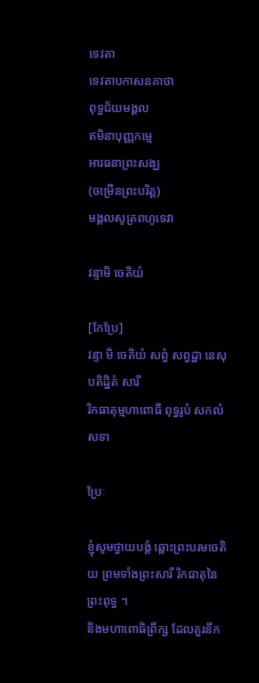ទេវតា
ទេវតាបកាសនគាថា
ពុទ្ធជ័យមង្គល
ឥមិនាបុញ្ញកម្មេ
អារធនាព្រះសង្ឃ
(ចម្រើនព្រះបរិត្ត)
មង្គលសូត្រពហូទេវា

វន្ទាមិ ចេតិយំ

[កែប្រែ]
វន្ទា មិ ចេតិយំ សព្វំ សព្វដ្ឋា នេសុ បតិដ្ឋិតំ សារី
រិកធាតុម្មហាពោធឹ ពុទ្ធរូបំ សកលំ សទា

ប្រែៈ

ខ្ញុំសូមថ្វាយបង្គំ ឆ្ពោះព្រះបរមចេតិយ ព្រមទាំងព្រះសារី រិកធាតុនៃព្រះពុទ្ធ ។
និងមហាពោធិព្រឹក្ស ដែលគួរនឹក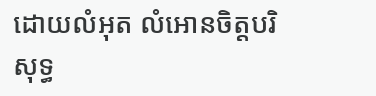ដោយលំអុត លំអោនចិត្តបរិសុទ្ធ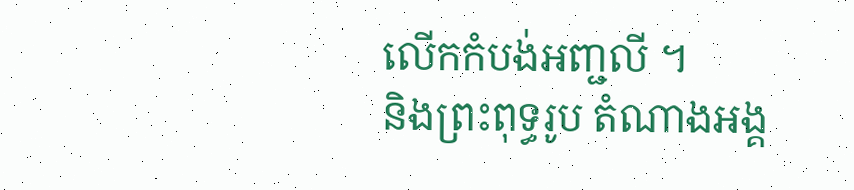លើកកំបង់អញ្ជលី ។
និងព្រះពុទ្ធរូប តំណាងអង្គ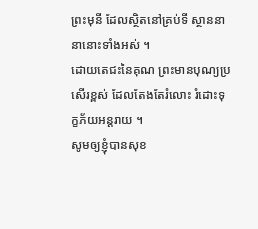ព្រះមុនី ដែលស្ថិតនៅគ្រប់ទី ស្ថាននានានោះទាំងអស់ ។
ដោយតេជះនៃគុណ ព្រះមានបុណ្យប្រសើរខ្ពស់ ដែលតែងតែរំលោះ រំដោះទុក្ខភ័យអន្តរាយ ។
សូមឲ្យខ្ញុំបានសុខ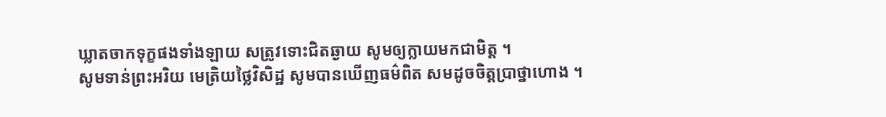ឃ្លាតចាកទុក្ខផងទាំងឡាយ សត្រូវទោះជិតឆ្ងាយ សូមឲ្យក្លាយមកជាមិត្ត ។
សូមទាន់ព្រះអរិយ មេត្រិយថ្លៃវិសិដ្ឋ សូមបានឃើញធម៌ពិត សមដូចចិត្តប្រាថ្នាហោង ។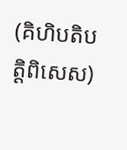(គិហិបតិបត្តិពិសេស)